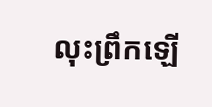លុះព្រឹកឡើ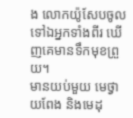ង លោកយ៉ូសែបចូលទៅឯអ្នកទាំងពីរ ឃើញគេមានទឹកមុខព្រួយ។
មានយប់មួយ មេថ្វាយពែង និងមេដុ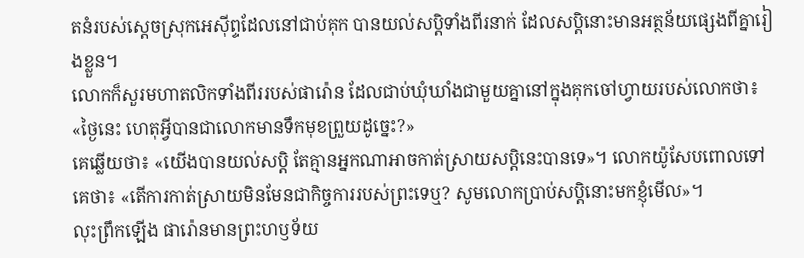តនំរបស់ស្តេចស្រុកអេស៊ីព្ទដែលនៅជាប់គុក បានយល់សប្តិទាំងពីរនាក់ ដែលសប្តិនោះមានអត្ថន័យផ្សេងពីគ្នារៀងខ្លួន។
លោកក៏សួរមហាតលិកទាំងពីររបស់ផារ៉ោន ដែលជាប់ឃុំឃាំងជាមួយគ្នានៅក្នុងគុកចៅហ្វាយរបស់លោកថា៖ «ថ្ងៃនេះ ហេតុអ្វីបានជាលោកមានទឹកមុខព្រួយដូច្នេះ?»
គេឆ្លើយថា៖ «យើងបានយល់សប្តិ តែគ្មានអ្នកណាអាចកាត់ស្រាយសប្ដិនេះបានទេ»។ លោកយ៉ូសែបពោលទៅគេថា៖ «តើការកាត់ស្រាយមិនមែនជាកិច្ចការរបស់ព្រះទេឬ? សូមលោកប្រាប់សប្តិនោះមកខ្ញុំមើល»។
លុះព្រឹកឡើង ផារ៉ោនមានព្រះហឫទ័យ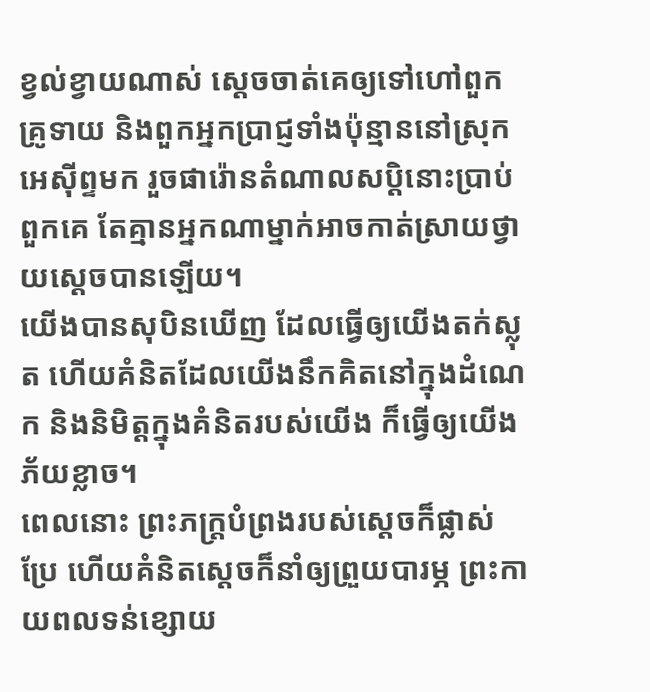ខ្វល់ខ្វាយណាស់ ស្ដេចចាត់គេឲ្យទៅហៅពួកគ្រូទាយ និងពួកអ្នកប្រាជ្ញទាំងប៉ុន្មាននៅស្រុកអេស៊ីព្ទមក រួចផារ៉ោនតំណាលសប្ដិនោះប្រាប់ពួកគេ តែគ្មានអ្នកណាម្នាក់អាចកាត់ស្រាយថ្វាយស្ដេចបានឡើយ។
យើងបានសុបិនឃើញ ដែលធ្វើឲ្យយើងតក់ស្លុត ហើយគំនិតដែលយើងនឹកគិតនៅក្នុងដំណេក និងនិមិត្តក្នុងគំនិតរបស់យើង ក៏ធ្វើឲ្យយើងភ័យខ្លាច។
ពេលនោះ ព្រះភក្ត្របំព្រងរបស់ស្តេចក៏ផ្លាស់ប្រែ ហើយគំនិតស្ដេចក៏នាំឲ្យព្រួយបារម្ភ ព្រះកាយពលទន់ខ្សោយ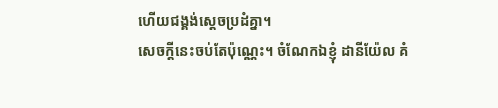ហើយជង្គង់ស្ដេចប្រដំគ្នា។
សេចក្ដីនេះចប់តែប៉ុណ្ណេះ។ ចំណែកឯខ្ញុំ ដានីយ៉ែល គំ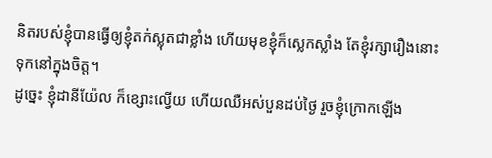និតរបស់ខ្ញុំបានធ្វើឲ្យខ្ញុំតក់ស្លុតជាខ្លាំង ហើយមុខខ្ញុំក៏ស្លេកស្លាំង តែខ្ញុំរក្សារឿងនោះទុកនៅក្នុងចិត្ត។
ដូច្នេះ ខ្ញុំដានីយ៉ែល ក៏ខ្សោះល្វើយ ហើយឈឺអស់បួនដប់ថ្ងៃ រួចខ្ញុំក្រោកឡើង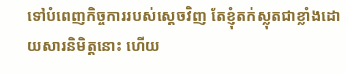ទៅបំពេញកិច្ចការរបស់ស្តេចវិញ តែខ្ញុំតក់ស្លុតជាខ្លាំងដោយសារនិមិត្តនោះ ហើយ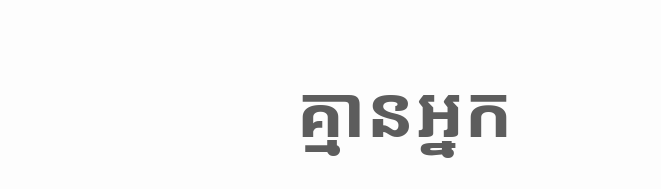គ្មានអ្នក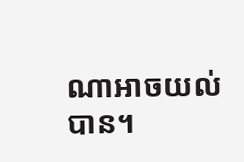ណាអាចយល់បាន។